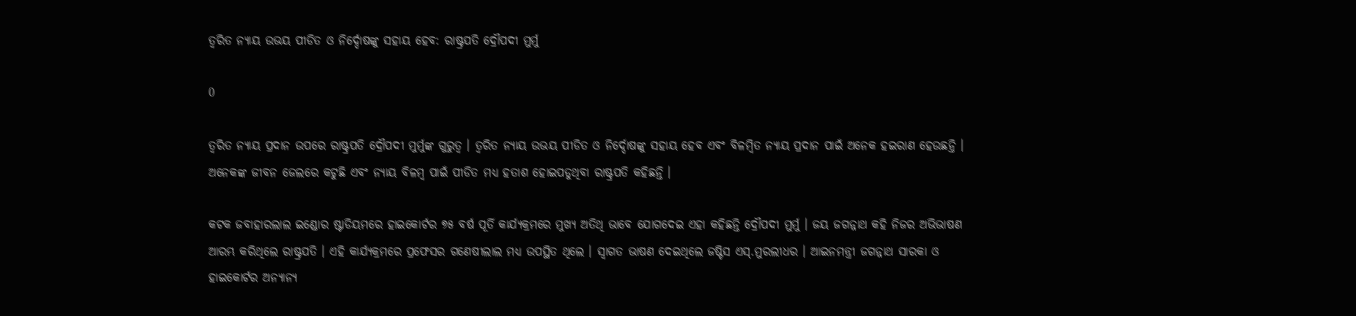ତ୍ୱରିତ ନ୍ୟାୟ ଉଭୟ ପୀଡିତ ଓ ନିର୍ଦ୍ଦୋଷଙ୍କୁ ସହାୟ ହେବ: ରାଷ୍ଟ୍ରପତି ଦ୍ରୌପଦୀ ମୁର୍ମୁ

0

ତ୍ୱରିତ ନ୍ୟାୟ ପ୍ରଦାନ ଉପରେ ରାଷ୍ଟ୍ରପତି ଦ୍ରୌପଦୀ ମୁର୍ମୁଙ୍କ ଗୁରୁତ୍ୱ । ତ୍ୱରିତ ନ୍ୟାୟ ଉଭୟ ପୀଡିତ ଓ ନିର୍ଦ୍ଦୋଷଙ୍କୁ ସହାୟ ହେବ ଏବଂ ବିଳମ୍ବିତ ନ୍ୟାୟ ପ୍ରଦାନ ପାଇଁ ଅନେକ ହଇରାଣ ହେଉଛନ୍ତି । ଅନେକଙ୍କ ଜୀବନ ଜେଲରେ କଟୁଛି ଏବଂ ନ୍ୟାୟ ବିଳମ୍ବ ପାଇଁ ପୀଡିତ ମଧ୍ୟ ହତାଶ ହୋଇପଡୁଥିବା ରାଷ୍ଟ୍ରପତି କହିଛନ୍ତି ।

କଟକ ଜବାହାରଲାଲ ଇଣ୍ଡୋର ଷ୍ଟାଡିୟମରେ ହାଇକୋର୍ଟର ୭୫ ବର୍ଷ ପୂର୍ତି କାର୍ଯ୍ୟକ୍ରମରେ ମୁଖ୍ୟ ଅତିଥି ଭାବେ ଯୋଗଦେଇ ଏହା କହିଛନ୍ତି ଦ୍ରୌପଦୀ ମୁର୍ମୁ । ଜୟ ଜଗନ୍ନାଥ କହି ନିଜର ଅଭିଭାଷଣ ଆରମ୍ଭ କରିଥିଲେ ରାଷ୍ଟ୍ରପତି । ଏହି କାର୍ଯ୍ୟକ୍ରମରେ ପ୍ରଫେସର ଗଣେଷୀଲାଲ ମଧ୍ୟ ଉପସ୍ଥିତ ଥିଲେ । ସ୍ୱାଗତ ଭାଷଣ ଦେଇଥିଲେ ଜଷ୍ଟିସ ଏସ୍.ମୁରଲୀଧର । ଆଇନମନ୍ତ୍ରୀ ଜଗନ୍ନାଥ ସାରକା ଓ ହାଇକୋର୍ଟର ଅନ୍ୟାନ୍ୟ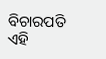ବିଚାରପତି ଏହି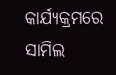କାର୍ଯ୍ୟକ୍ରମରେ ସାମିଲ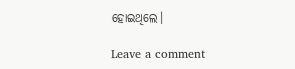ହୋଇଥିଲେ।

Leave a comment